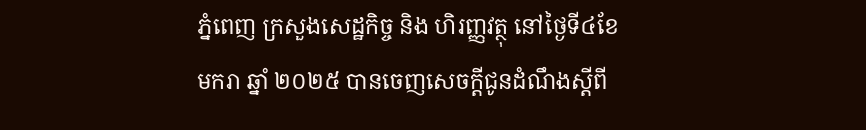ភ្នំពេញ ក្រសួងសេដ្ឋកិច្ច និង ហិរញ្ញវត្ថុ នៅថ្ងៃទី៤ខែមករា ឆ្នាំ ២០២៥ បានចេញសេចក្តីជូនដំណឹងស្តីពី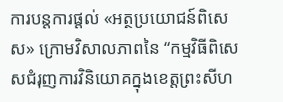ការបន្តការផ្តល់ «អត្ថប្រយោជន៍ពិសេស» ក្រោមវិសាលភាពនៃ “កម្មវិធីពិសេសជំរុញការវិនិយោគក្នុងខេត្តព្រះសីហ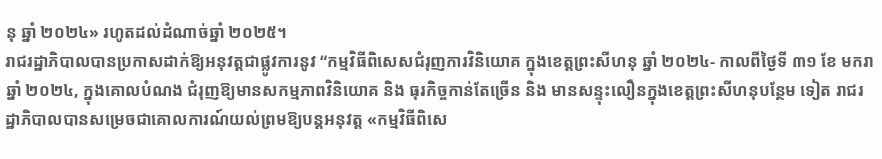នុ ឆ្នាំ ២០២៤» រហូតដល់ដំណាច់ឆ្នាំ ២០២៥។
រាជរដ្ឋាភិបាលបានប្រកាសដាក់ឱ្យអនុវត្តជាផ្លូវការនូវ “កម្មវិធីពិសេសជំរុញការវិនិយោគ ក្នុងខេត្តព្រះសីហនុ ឆ្នាំ ២០២៤- កាលពីថ្ងៃទី ៣១ ខែ មករា ឆ្នាំ ២០២៤, ក្នុងគោលបំណង ជំរុញឱ្យមានសកម្មភាពវិនិយោគ និង ធុរកិច្ចកាន់តែច្រើន និង មានសន្ទុះលឿនក្នុងខេត្តព្រះសីហនុបន្ថែម ទៀត រាជរដ្ឋាភិបាលបានសម្រេចជាគោលការណ៍យល់ព្រមឱ្យបន្តអនុវត្ត «កម្មវិធីពិសេ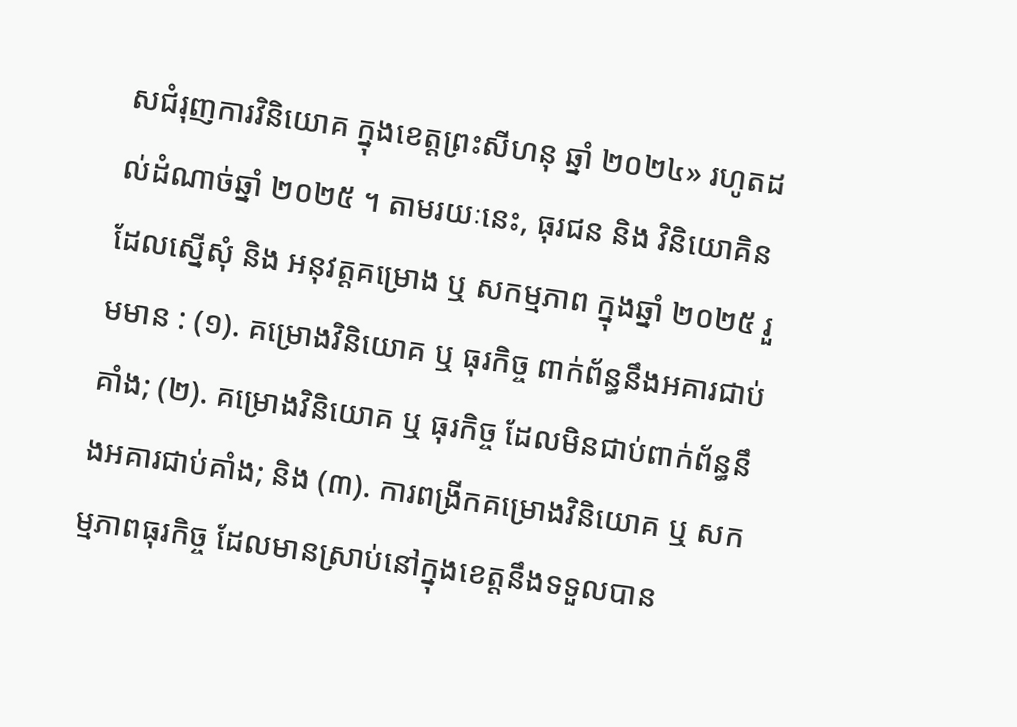សជំរុញការវិនិយោគ ក្នុងខេត្តព្រះសីហនុ ឆ្នាំ ២០២៤» រហូតដល់ដំណាច់ឆ្នាំ ២០២៥ ។ តាមរយៈនេះ, ធុរជន និង វិនិយោគិន ដែលស្នើសុំ និង អនុវត្តគម្រោង ឬ សកម្មភាព ក្នុងឆ្នាំ ២០២៥ រួមមាន : (១). គម្រោងវិនិយោគ ឬ ធុរកិច្ច ពាក់ព័ន្ធនឹងអគារជាប់គាំង; (២). គម្រោងវិនិយោគ ឬ ធុរកិច្ច ដែលមិនជាប់ពាក់ព័ន្ធនឹងអគារជាប់គាំង; និង (៣). ការពង្រីកគម្រោងវិនិយោគ ឬ សកម្មភាពធុរកិច្ច ដែលមានស្រាប់នៅក្នុងខេត្តនឹងទទួលបាន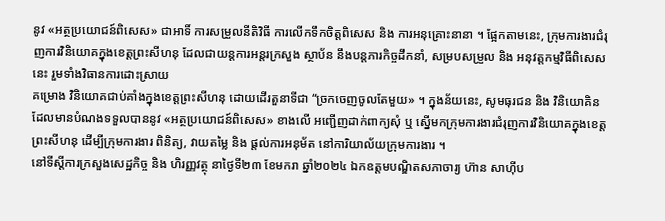នូវ «អត្ថប្រយោជន៍ពិសេស» ជាអាទិ៍ ការសម្រួលនីតិវិធី ការលើកទឹកចិត្តពិសេស និង ការអនុគ្រោះនានា ។ ផ្អែកតាមនេះ, ក្រុមការងារជំរុញការវិនិយោគក្នុងខេត្តព្រះសីហនុ ដែលជាយន្តការអន្តរក្រសួង ស្ថាប័ន នឹងបន្តភារកិច្ចដឹកនាំ, សម្របសម្រួល និង អនុវត្តកម្មវិធីពិសេសនេះ រួមទាំងវិធានការដោះស្រាយ
គម្រោង វិនិយោគជាប់គាំងក្នុងខេត្តព្រះសីហនុ ដោយដើរតួនាទីជា “ច្រកចេញចូលតែមួយ» ។ ក្នុងន័យនេះ, សូមធុរជន និង វិនិយោគិន ដែលមានបំណងទទួលបាននូវ «អត្ថប្រយោជន៍ពិសេស» ខាងលើ អញ្ជើញដាក់ពាក្យសុំ ឬ ស្នើមកក្រុមការងារជំរុញការវិនិយោគក្នុងខេត្តព្រះសីហនុ ដើម្បីក្រុមការងារ ពិនិត្យ, វាយតម្លៃ និង ផ្តល់ការអនុម័ត នៅការិយាល័យក្រុមការងារ ។
នៅទីស្តីការក្រសួងសេដ្ឋកិច្ច និង ហិរញ្ញវត្ថុ នាថ្ងៃទី២៣ ខែមករា ឆ្នាំ២០២៤ ឯកឧត្តមបណ្ឌិតសភាចារ្យ ហ៊ាន សាហ៊ីប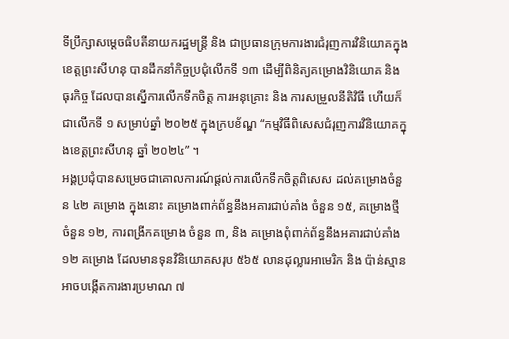ទីប្រឹក្សាសម្តេចធិបតីនាយករដ្ឋមន្រ្តី និង ជាប្រធានក្រុមការងារជំរុញការវិនិយោគក្នុងខេត្តព្រះសីហនុ បានដឹកនាំកិច្ចប្រជុំលើកទី ១៣ ដើម្បីពិនិត្យគម្រោងវិនិយោគ និង ធុរកិច្ច ដែលបានស្នើការលើកទឹកចិត្ត ការអនុគ្រោះ និង ការសម្រួលនីតិវិធី ហើយក៏ជាលើកទី ១ សម្រាប់ឆ្នាំ ២០២៥ ក្នុងក្របខ័ណ្ឌ “កម្មវិធីពិសេសជំរុញការវិនិយោគក្នុងខេត្តព្រះសីហនុ ឆ្នាំ ២០២៤” ។
អង្គប្រជុំបានសម្រេចជាគោលការណ៍ផ្តល់ការលើកទឹកចិត្តពិសេស ដល់គម្រោងចំនួន ៤២ គម្រោង ក្នុងនោះ គម្រោងពាក់ព័ន្ធនឹងអគារជាប់គាំង ចំនួន ១៥, គម្រោងថ្មី ចំនួន ១២, ការពង្រីកគម្រោង ចំនួន ៣, និង គម្រោងពុំពាក់ព័ន្ធនឹងអគារជាប់គាំង ១២ គម្រោង ដែលមានទុនវិនិយោគសរុប ៥៦៥ លានដុល្លារអាមេរិក និង ប៉ាន់ស្មានអាចបង្កើតការងារប្រមាណ ៧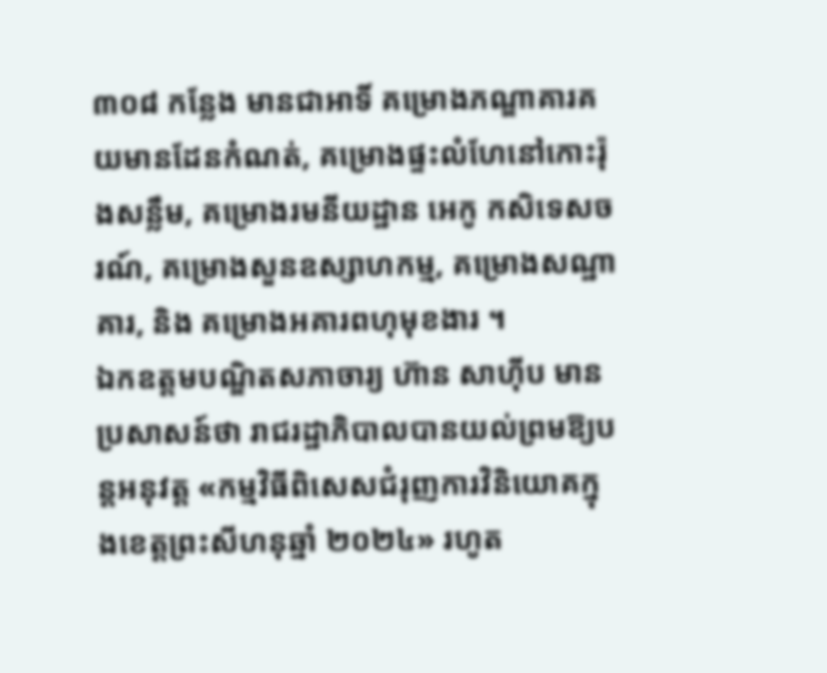៣០៨ កន្លែង មានជាអាទិ៍ គម្រោងភណ្ឌាគារគយមានដែនកំណត់, គម្រោងផ្ទះលំហែនៅកោះរ៉ុងសន្លឹម, គម្រោងរមនីយដ្ឋាន អេកូ កសិទេសចរណ៍, គម្រោងសួនឧស្សាហកម្ម, គម្រោងសណ្ឋាគារ, និង គម្រោងអគារពហុមុខងារ ។
ឯកឧត្តមបណ្ឌិតសភាចារ្យ ហ៊ាន សាហ៊ីប មានប្រសាសន៍ថា រាជរដ្ឋាភិបាលបានយល់ព្រមឱ្យបន្តអនុវត្ត «កម្មវិធីពិសេសជំរុញការវិនិយោគក្នុងខេត្តព្រះសីហនុឆ្នាំ ២០២៤» រហូត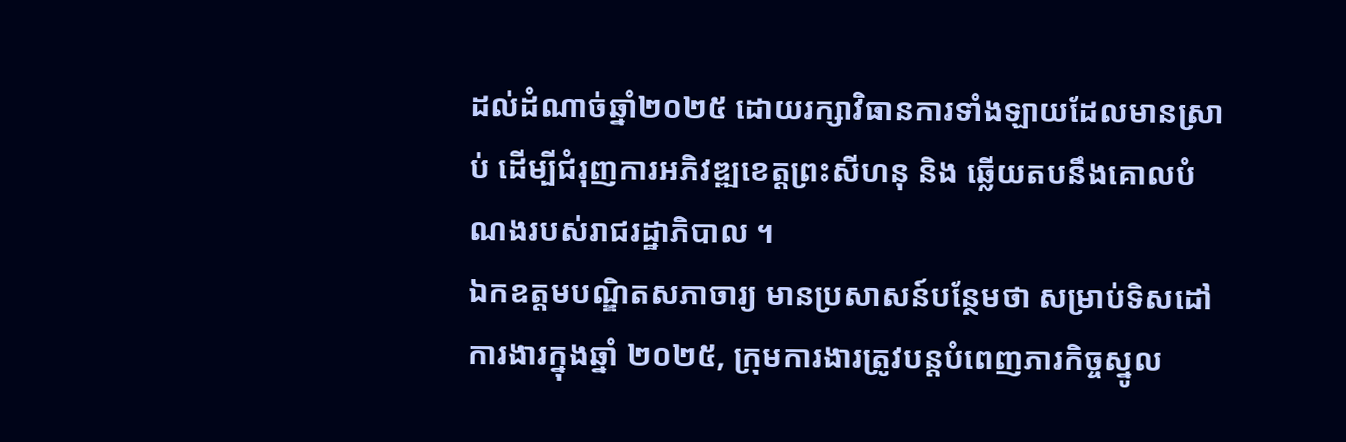ដល់ដំណាច់ឆ្នាំ២០២៥ ដោយរក្សាវិធានការទាំងឡាយដែលមានស្រាប់ ដើម្បីជំរុញការអភិវឌ្ឍខេត្តព្រះសីហនុ និង ឆ្លើយតបនឹងគោលបំណងរបស់រាជរដ្ឋាភិបាល ។
ឯកឧត្តមបណ្ឌិតសភាចារ្យ មានប្រសាសន៍បន្ថែមថា សម្រាប់ទិសដៅការងារក្នុងឆ្នាំ ២០២៥, ក្រុមការងារត្រូវបន្តបំពេញភារកិច្ចស្នូល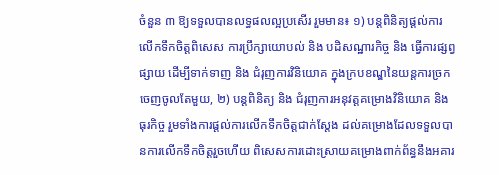ចំនួន ៣ ឱ្យទទួលបានលទ្ធផលល្អប្រសើរ រួមមាន៖ ១) បន្តពិនិត្យផ្តល់ការលើកទឹកចិត្តពិសេស ការប្រឹក្សាយោបល់ និង បដិសណ្ឋារកិច្ច និង ធ្វើការផ្សព្វផ្សាយ ដើម្បីទាក់ទាញ និង ជំរុញការវិនិយោគ ក្នុងក្របខណ្ឌនៃយន្តការច្រកចេញចូលតែមួយ, ២) បន្តពិនិត្យ និង ជំរុញការអនុវត្តគម្រោងវិនិយោគ និង ធុរកិច្ច រួមទាំងការផ្តល់ការលើកទឹកចិត្តជាក់ស្តែង ដល់គម្រោងដែលទទួលបានការលើកទឹកចិត្តរួចហើយ ពិសេសការដោះស្រាយគម្រោងពាក់ព័ន្ធនឹងអគារ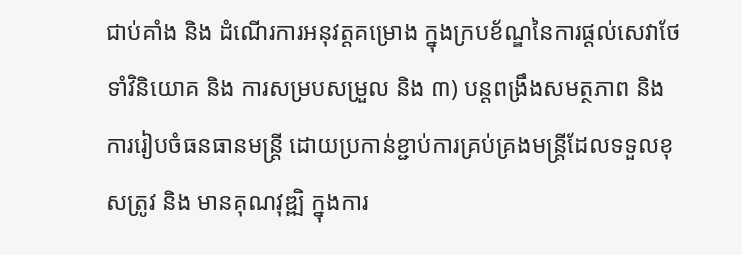ជាប់គាំង និង ដំណើរការអនុវត្តគម្រោង ក្នុងក្របខ័ណ្ឌនៃការផ្តល់សេវាថែទាំវិនិយោគ និង ការសម្របសម្រួល និង ៣) បន្តពង្រឹងសមត្ថភាព និង ការរៀបចំធនធានមន្ត្រី ដោយប្រកាន់ខ្ជាប់ការគ្រប់គ្រងមន្ត្រីដែលទទួលខុសត្រូវ និង មានគុណវុឌ្ឍិ ក្នុងការ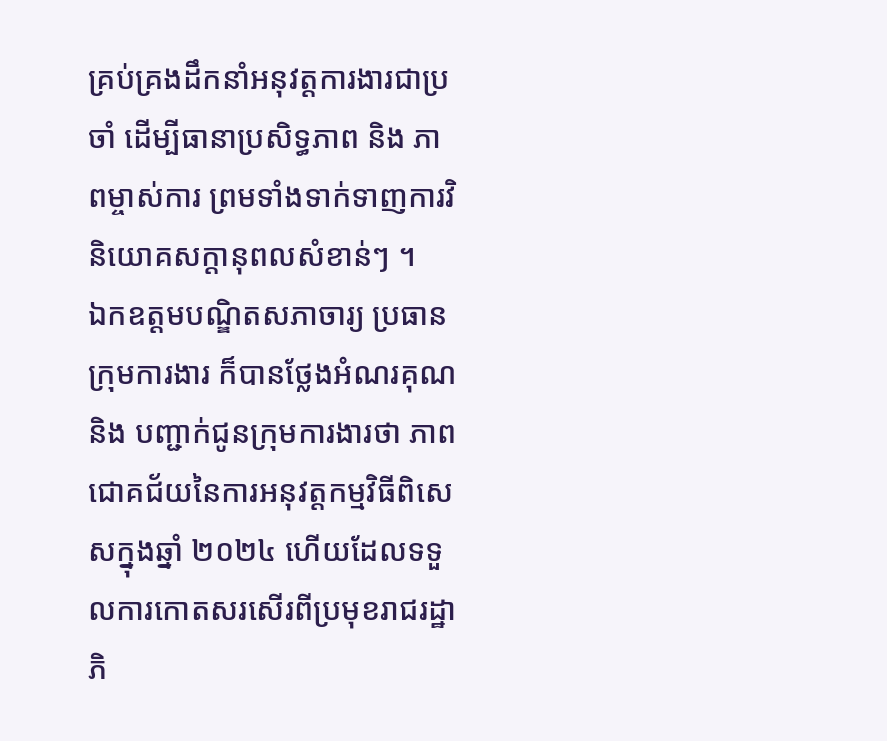គ្រប់គ្រងដឹកនាំអនុវត្តការងារជាប្រចាំ ដើម្បីធានាប្រសិទ្ធភាព និង ភាពម្ចាស់ការ ព្រមទាំងទាក់ទាញការវិនិយោគសក្តានុពលសំខាន់ៗ ។
ឯកឧត្តមបណ្ឌិតសភាចារ្យ ប្រធានក្រុមការងារ ក៏បានថ្លែងអំណរគុណ និង បញ្ជាក់ជូនក្រុមការងារថា ភាពជោគជ័យនៃការអនុវត្តកម្មវិធីពិសេសក្នុងឆ្នាំ ២០២៤ ហើយដែលទទួលការកោតសរសើរពីប្រមុខរាជរដ្ឋាភិ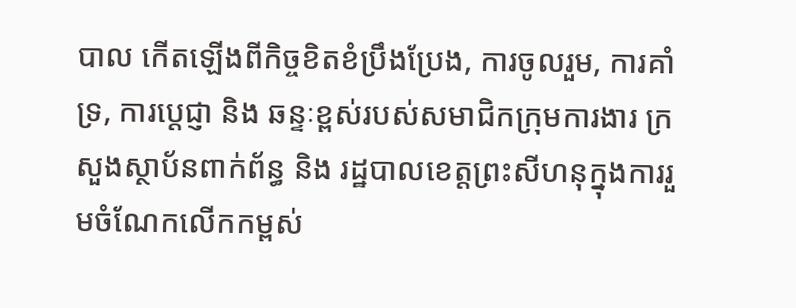បាល កើតឡើងពីកិច្ចខិតខំប្រឹងប្រែង, ការចូលរួម, ការគាំទ្រ, ការប្តេជ្ញា និង ឆន្ទៈខ្ពស់របស់សមាជិកក្រុមការងារ ក្រសួងស្ថាប័នពាក់ព័ន្ធ និង រដ្ឋបាលខេត្តព្រះសីហនុក្នុងការរួមចំណែកលើកកម្ពស់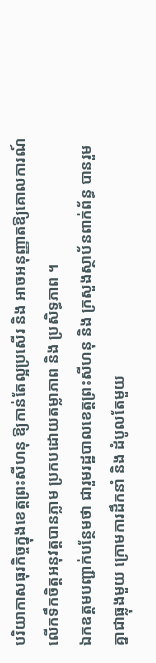បរិយាកាសធុរកិច្ចក្នុងខេត្តព្រះសីហនុ ឱ្យកាន់តែល្អប្រសើរ និង អាចអនុញ្ញាតឱ្យគោលការណ៍លើកទឹកចិត្តអនុវត្តបានភ្លាម ប្រកបដោយតម្លាភាព និង ប្រសិទ្ធភាព ។
ឯកឧត្តមបញ្ជាក់បន្ថែមថា ជារួមរដ្ឋបាលខេត្តព្រះសីហនុ និង ក្រសួងស្ថាប័នពាក់ព័ន្ធ បានរួមគ្នាជាធ្លុងមួយ ក្រោមការដឹកនាំ និង ដំបូលតែមួយ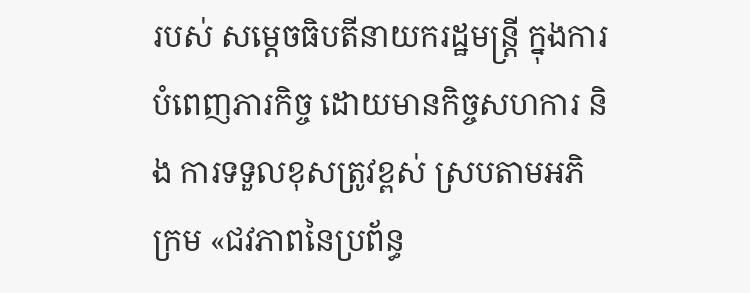របស់ សម្តេចធិបតីនាយករដ្ឋមន្រ្តី ក្នុងការបំពេញភារកិច្ច ដោយមានកិច្ចសហការ និង ការទទួលខុសត្រូវខ្ពស់ ស្របតាមអភិក្រម «ជវភាពនៃប្រព័ន្ធ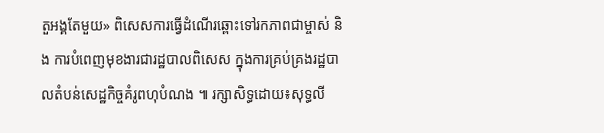តួអង្គតែមួយ» ពិសេសការធ្វើដំណើរឆ្ពោះទៅរកភាពជាម្ចាស់ និង ការបំពេញមុខងារជារដ្ឋបាលពិសេស ក្នុងការគ្រប់គ្រងរដ្ឋបាលតំបន់សេដ្ឋកិច្ចគំរូពហុបំណង ៕ រក្សាសិទ្ធដោយ៖សុទ្ធលី